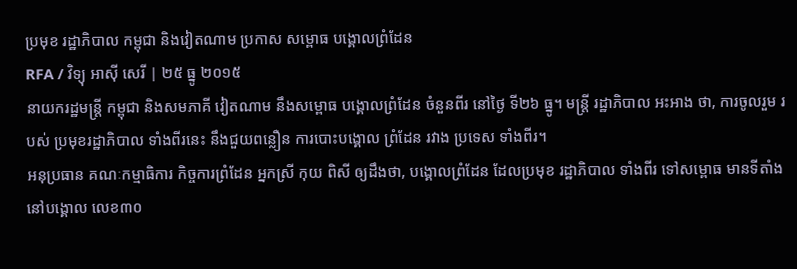ប្រមុខ រដ្ឋាភិបាល កម្ពុជា និងវៀតណាម ប្រកាស សម្ពោធ បង្គោលព្រំដែន
RFA / វិទ្យុ អាស៊ី សេរី | ២៥ ធ្នូ ២០១៥
នាយករដ្ឋមន្ត្រី កម្ពុជា និងសមភាគី វៀតណាម នឹងសម្ពោធ បង្គោលព្រំដែន ចំនួនពីរ នៅថ្ងៃ ទី២៦ ធ្នូ។ មន្ត្រី រដ្ឋាភិបាល អះអាង ថា, ការចូលរួម របស់ ប្រមុខរដ្ឋាភិបាល ទាំងពីរនេះ នឹងជួយពន្លឿន ការបោះបង្គោល ព្រំដែន រវាង ប្រទេស ទាំងពីរ។
អនុប្រធាន គណៈកម្មាធិការ កិច្ចការព្រំដែន អ្នកស្រី កុយ ពិសី ឲ្យដឹងថា, បង្គោលព្រំដែន ដែលប្រមុខ រដ្ឋាភិបាល ទាំងពីរ ទៅសម្ពោធ មានទីតាំង នៅបង្គោល លេខ៣០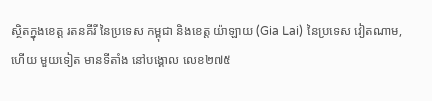ស្ថិតក្នុងខេត្ត រតនគីរី នៃប្រទេស កម្ពុជា និងខេត្ត យ៉ាឡាយ (Gia Lai) នៃប្រទេស វៀតណាម, ហើយ មួយទៀត មានទីតាំង នៅបង្គោល លេខ២៧៥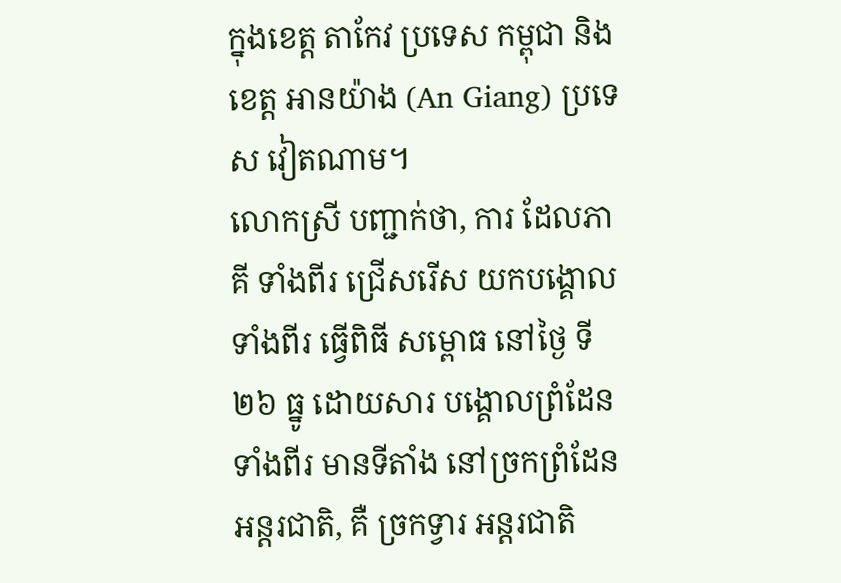ក្នុងខេត្ត តាកែវ ប្រទេស កម្ពុជា និងខេត្ត អានយ៉ាង (An Giang) ប្រទេស វៀតណាម។
លោកស្រី បញ្ជាក់ថា, ការ ដែលភាគី ទាំងពីរ ជ្រើសរើស យកបង្គោល ទាំងពីរ ធ្វើពិធី សម្ពោធ នៅថ្ងៃ ទី២៦ ធ្នូ ដោយសារ បង្គោលព្រំដែន ទាំងពីរ មានទីតាំង នៅច្រកព្រំដែន អន្តរជាតិ, គឺ ច្រកទ្វារ អន្តរជាតិ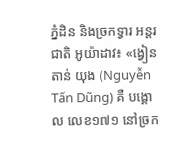ភ្នំដិន និងច្រកទ្វារ អន្តរជាតិ អូយ៉ាដាវ៖ «ង្វៀន តាន់ យុង (Nguyễn Tấn Dũng) គឺ បង្គោល លេខ១៧១ នៅច្រក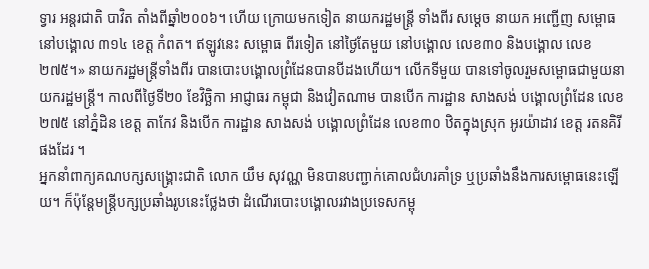ទ្វារ អន្តរជាតិ បាវិត តាំងពីឆ្នាំ២០០៦។ ហើយ ក្រោយមកទៀត នាយករដ្ឋមន្ត្រី ទាំងពីរ សមេ្តច នាយក អញ្ជើញ សម្ពោធ នៅបង្គោល ៣១៤ ខេត្ត កំពត។ ឥឡូវនេះ សម្ពោធ ពីរទៀត នៅថ្ងៃតែមួយ នៅបង្គោល លេខ៣០ និងបង្គោល លេខ២៧៥។» នាយករដ្ឋមន្ត្រីទាំងពីរ បានបោះបង្គោលព្រំដែនបានបីដងហើយ។ លើកទីមួយ បានទៅចូលរួមសម្ពោធជាមួយនាយករដ្ឋមន្ត្រី។ កាលពីថ្ងៃទី២០ ខែវិច្ឆិកា អាជ្ញាធរ កម្ពុជា និងវៀតណាម បានបើក ការដ្ឋាន សាងសង់ បង្គោលព្រំដែន លេខ២៧៥ នៅភ្នំដិន ខេត្ត តាកែវ និងបើក ការដ្ឋាន សាងសង់ បង្គោលព្រំដែន លេខ៣០ ឋិតក្នុងស្រុក អូរយ៉ាដាវ ខេត្ត រតនគិរី ផងដែរ ។
អ្នកនាំពាក្យគណបក្សសង្គ្រោះជាតិ លោក យឹម សុវណ្ណ មិនបានបញ្ជាក់គោលជំហរគាំទ្រ ឬប្រឆាំងនឹងការសម្ពោធនេះឡើយ។ ក៏ប៉ុន្តែមន្ត្រីបក្សប្រឆាំងរូបនេះថ្លែងថា ដំណើរបោះបង្គោលរវាងប្រទេសកម្ពុ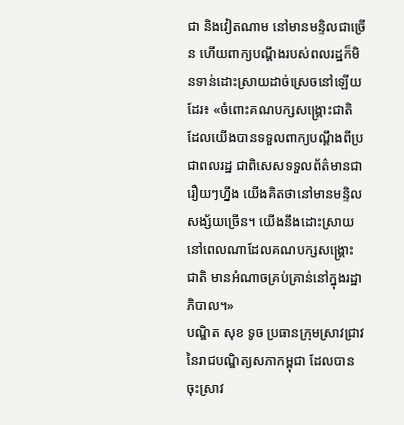ជា និងវៀតណាម នៅមានមន្ទិលជាច្រើន ហើយពាក្យបណ្ដឹងរបស់ពលរដ្ឋក៏មិនទាន់ដោះសា្រយដាច់ស្រេចនៅឡើយ ដែរ៖ «ចំពោះគណបក្សសង្គ្រោះជាតិ ដែលយើងបានទទួលពាក្យបណ្ដឹងពីប្រជាពលរដ្ឋ ជាពិសេសទទួលព័ត៌មានជារឿយៗហ្នឹង យើងគិតថានៅមានមន្ទិលសង្ស័យច្រើន។ យើងនឹងដោះស្រាយនៅពេលណាដែលគណបក្សសង្គ្រោះជាតិ មានអំណាចគ្រប់គ្រាន់នៅក្នុងរដ្ឋាភិបាល។»
បណ្ឌិត សុខ ទូច ប្រធានក្រុមស្រាវជ្រាវនៃរាជបណ្ឌិត្យសភាកម្ពុជា ដែលបានចុះស្រាវ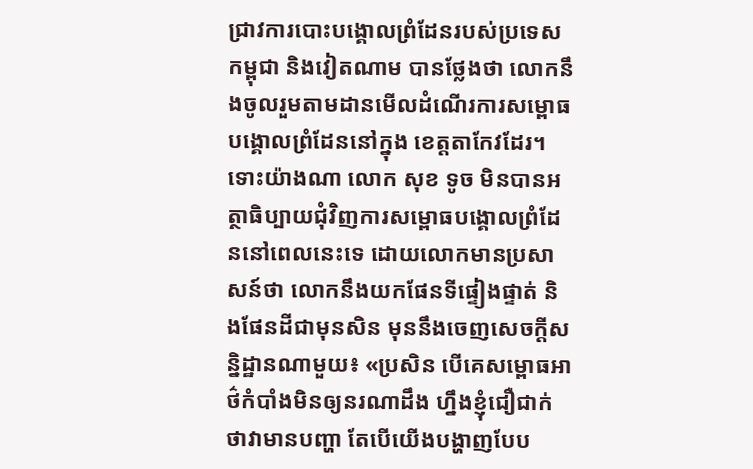ជ្រាវការបោះបង្គោលព្រំដែនរបស់ប្រទេសកម្ពុជា និងវៀតណាម បានថ្លែងថា លោកនឹងចូលរួមតាមដានមើលដំណើរការសម្ពោធបង្គោលព្រំដែននៅក្នុង ខេត្តតាកែវដែរ។
ទោះយ៉ាងណា លោក សុខ ទូច មិនបានអត្ថាធិប្បាយជុំវិញការសម្ពោធបង្គោលព្រំដែននៅពេលនេះទេ ដោយលោកមានប្រសាសន៍ថា លោកនឹងយកផែនទីផ្ទៀងផ្ទាត់ និងផែនដីជាមុនសិន មុននឹងចេញសេចក្ដីសន្និដ្ឋានណាមួយ៖ «ប្រសិន បើគេសម្ពោធអាថ៌កំបាំងមិនឲ្យនរណាដឹង ហ្នឹងខ្ញុំជឿជាក់ថាវាមានបញ្ហា តែបើយើងបង្ហាញបែប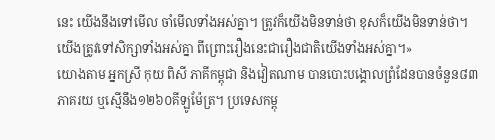នេះ យើងនឹងទៅមើល ចាំមើលទាំងអស់គ្នា។ ត្រូវក៏យើងមិនទាន់ថា ខុសក៏យើងមិនទាន់ថា។ យើងត្រូវទៅសិក្សាទាំងអស់គ្នា ពីព្រោះរឿងនេះជារឿងជាតិយើងទាំងអស់គ្នា។»
យោងតាម អ្នកស្រី កុយ ពិសី ភាគីកម្ពុជា និងវៀតណាម បានបោះបង្គោលព្រំដែនបានចំនួន៨៣ភាគរយ ឬស្មើនឹង១២៦០គីឡូម៉ែត្រ។ ប្រទេសកម្ពុ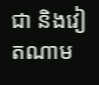ជា និងវៀតណាម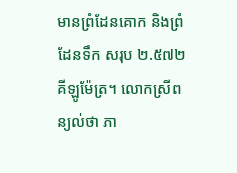មានព្រំដែនគោក និងព្រំដែនទឹក សរុប ២.៥៧២ គីឡូម៉ែត្រ។ លោកស្រីពន្យល់ថា ភា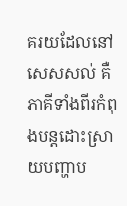គរយដែលនៅសេសសល់ គឺភាគីទាំងពីរកំពុងបន្តដោះស្រាយបញ្ហាប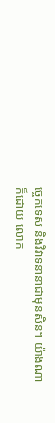ច្ចេកទេស និងវិវាទនានាជាមុនសិន។ យ៉ាងណាក៏ដោយ លោក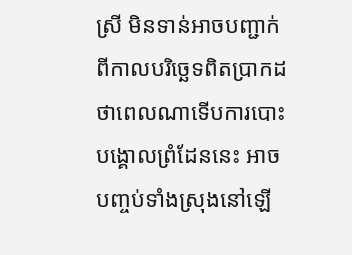ស្រី មិនទាន់អាចបញ្ជាក់ពីកាលបរិច្ឆេទពិតប្រាកដ ថាពេលណាទើបការបោះបង្គោលព្រំដែននេះ អាចបញ្ចប់ទាំងស្រុងនៅឡើ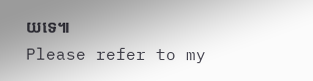យទេ៕
Please refer to my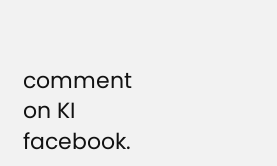comment on KI facebook.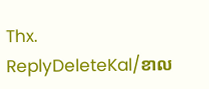Thx.
ReplyDeleteKal/ខាល